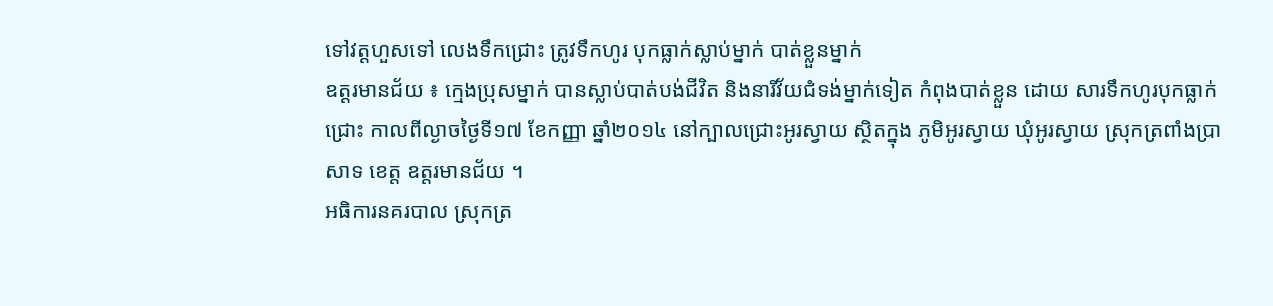ទៅវត្តហួសទៅ លេងទឹកជ្រោះ ត្រូវទឹកហូរ បុកធ្លាក់ស្លាប់ម្នាក់ បាត់ខ្លួនម្នាក់
ឧត្តរមានជ័យ ៖ ក្មេងប្រុសម្នាក់ បានស្លាប់បាត់បង់ជីវិត និងនារីវ័យជំទង់ម្នាក់ទៀត កំពុងបាត់ខ្លួន ដោយ សារទឹកហូរបុកធ្លាក់ជ្រោះ កាលពីល្ងាចថ្ងៃទី១៧ ខែកញ្ញា ឆ្នាំ២០១៤ នៅក្បាលជ្រោះអូរស្វាយ ស្ថិតក្នុង ភូមិអូរស្វាយ ឃុំអូរស្វាយ ស្រុកត្រពាំងប្រាសាទ ខេត្ត ឧត្តរមានជ័យ ។
អធិការនគរបាល ស្រុកត្រ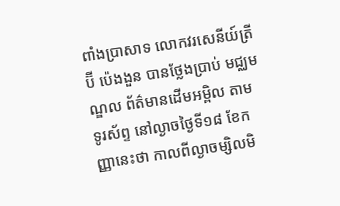ពាំងប្រាសាទ លោកវរសេនីយ៍ត្រី ប៊ី ប៉េងងួន បានថ្លែងប្រាប់ មជ្ឈមណ្ឌល ព័ត៌មានដើមអម្ពិល តាមទូរស័ព្ទ នៅល្ងាចថ្ងៃទី១៨ ខែកញ្ញានេះថា កាលពីល្ងាចម្សិលមិ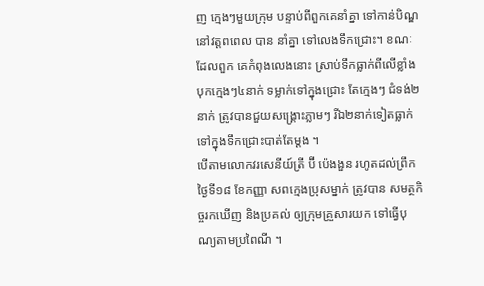ញ ក្មេងៗមួយក្រុម បន្ទាប់ពីពួកគេនាំគ្នា ទៅកាន់បិណ្ឌនៅវត្តពពេល បាន នាំគ្នា ទៅលេងទឹកជ្រោះ។ ខណៈដែលពួក គេកំពុងលេងនោះ ស្រាប់ទឹកធ្លាក់ពីលើខ្លាំងបុកក្មេងៗ៤នាក់ ទម្លាក់ទៅក្នុងជ្រោះ តែក្មេងៗ ជំទង់២ នាក់ ត្រូវបានជួយសង្រ្គោះភ្លាមៗ រីឯ២នាក់ទៀតធ្លាក់ ទៅក្នុងទឹកជ្រោះបាត់តែម្តង ។
បើតាមលោកវរសេនីយ៍ត្រី ប៊ី ប៉េងងួន រហូតដល់ព្រឹកថ្ងៃទី១៨ ខែកញ្ញា សពក្មេងប្រុសម្នាក់ ត្រូវបាន សមត្ថកិច្ចរកឃើញ និងប្រគល់ ឲ្យក្រុមគ្រួសារយក ទៅធ្វើបុណ្យតាមប្រពៃណី ។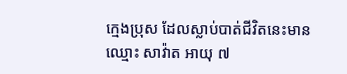ក្មេងប្រុស ដែលស្លាប់បាត់ជីវិតនេះមានឈ្មោះ សាវ៉ាត អាយុ ៧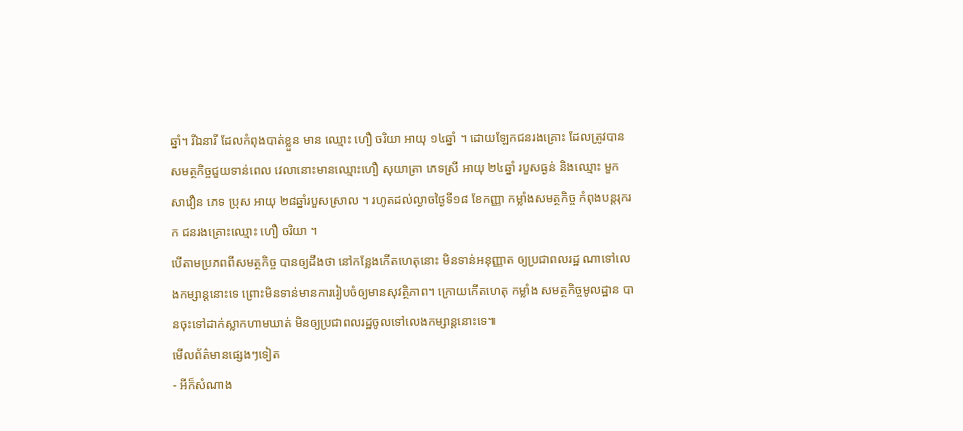ឆ្នាំ។ រីឯនារី ដែលកំពុងបាត់ខ្លួន មាន ឈ្មោះ ហឿ ចរិយា អាយុ ១៤ឆ្នាំ ។ ដោយឡែកជនរងគ្រោះ ដែលត្រូវបានសមត្ថកិច្ចជួយទាន់ពេល វេលានោះមានឈ្មោះហឿ សុយាត្រា ភេទស្រី អាយុ ២៤ឆ្នាំ របួសធ្ងន់ និងឈ្មោះ មួក សាវឿន ភេទ ប្រុស អាយុ ២៨ឆ្នាំរបួសស្រាល ។ រហូតដល់ល្ងាចថ្ងៃទី១៨ ខែកញ្ញា កម្លាំងសមត្ថកិច្ច កំពុងបន្តរុករក ជនរងគ្រោះឈ្មោះ ហឿ ចរិយា ។
បើតាមប្រភពពីសមត្ថកិច្ច បានឲ្យដឹងថា នៅកន្លែងកើតហេតុនោះ មិនទាន់អនុញ្ញាត ឲ្យប្រជាពលរដ្ឋ ណាទៅលេងកម្សាន្តនោះទេ ព្រោះមិនទាន់មានការរៀបចំឲ្យមានសុវត្ថិភាព។ ក្រោយកើតហេតុ កម្លាំង សមត្ថកិច្ចមូលដ្ឋាន បានចុះទៅដាក់ស្លាកហាមឃាត់ មិនឲ្យប្រជាពលរដ្ឋចូលទៅលេងកម្សាន្តនោះទេ៕
មើលព័ត៌មានផ្សេងៗទៀត
- អីក៏សំណាង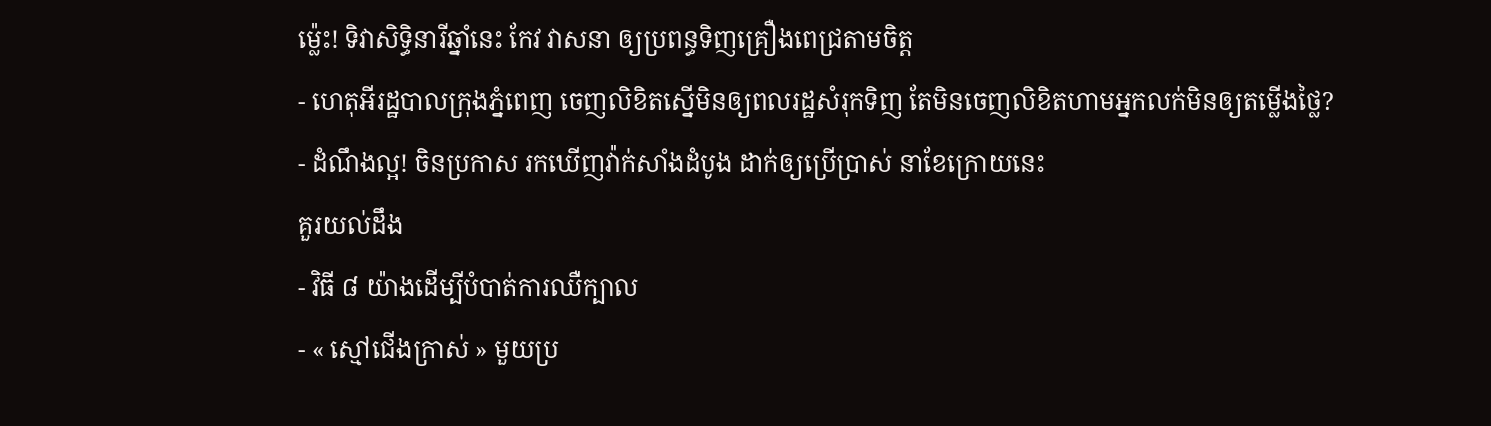ម្ល៉េះ! ទិវាសិទ្ធិនារីឆ្នាំនេះ កែវ វាសនា ឲ្យប្រពន្ធទិញគ្រឿងពេជ្រតាមចិត្ត
- ហេតុអីរដ្ឋបាលក្រុងភ្នំពេញ ចេញលិខិតស្នើមិនឲ្យពលរដ្ឋសំរុកទិញ តែមិនចេញលិខិតហាមអ្នកលក់មិនឲ្យតម្លើងថ្លៃ?
- ដំណឹងល្អ! ចិនប្រកាស រកឃើញវ៉ាក់សាំងដំបូង ដាក់ឲ្យប្រើប្រាស់ នាខែក្រោយនេះ
គួរយល់ដឹង
- វិធី ៨ យ៉ាងដើម្បីបំបាត់ការឈឺក្បាល
- « ស្មៅជើងក្រាស់ » មួយប្រ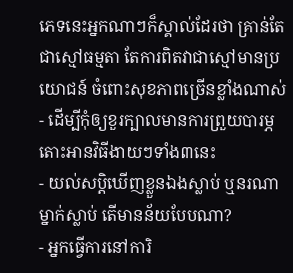ភេទនេះអ្នកណាៗក៏ស្គាល់ដែរថា គ្រាន់តែជាស្មៅធម្មតា តែការពិតវាជាស្មៅមានប្រយោជន៍ ចំពោះសុខភាពច្រើនខ្លាំងណាស់
- ដើម្បីកុំឲ្យខួរក្បាលមានការព្រួយបារម្ភ តោះអានវិធីងាយៗទាំង៣នេះ
- យល់សប្តិឃើញខ្លួនឯងស្លាប់ ឬនរណាម្នាក់ស្លាប់ តើមានន័យបែបណា?
- អ្នកធ្វើការនៅការិ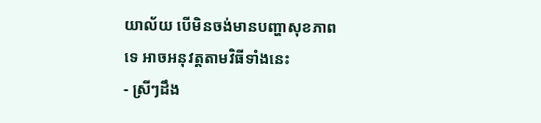យាល័យ បើមិនចង់មានបញ្ហាសុខភាពទេ អាចអនុវត្តតាមវិធីទាំងនេះ
- ស្រីៗដឹង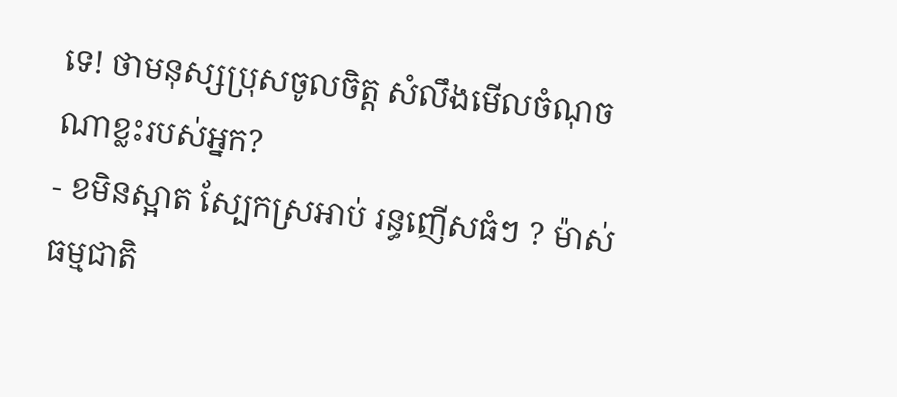ទេ! ថាមនុស្សប្រុសចូលចិត្ត សំលឹងមើលចំណុចណាខ្លះរបស់អ្នក?
- ខមិនស្អាត ស្បែកស្រអាប់ រន្ធញើសធំៗ ? ម៉ាស់ធម្មជាតិ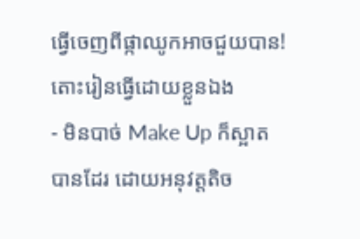ធ្វើចេញពីផ្កាឈូកអាចជួយបាន! តោះរៀនធ្វើដោយខ្លួនឯង
- មិនបាច់ Make Up ក៏ស្អាតបានដែរ ដោយអនុវត្តតិច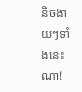និចងាយៗទាំងនេះណា!